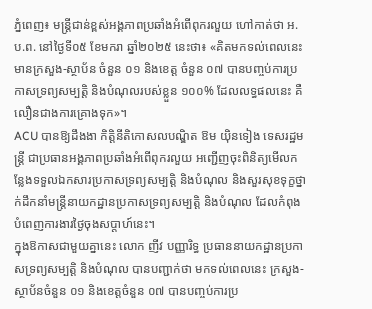ភ្នំពេញ៖ មន្ត្រីជាន់ខ្ពស់អង្គភាពប្រឆាំងអំពើពុករលួយ ហៅកាត់ថា អ.ប.ព. នៅថ្ងៃទី០៥ ខែមករា ឆ្នាំ២០២៥ នេះថា៖ «គិតមកទល់ពេលនេះ មានក្រសួង-ស្ថាប័ន ចំនួន ០១ និងខេត្ត ចំនួន ០៧ បានបញ្ចប់ការប្រកាសទ្រព្យសម្បត្តិ និងបំណុលរបស់ខ្លួន ១០០% ដែលលទ្ធផលនេះ គឺលឿនជាងការគ្រោងទុក»។
ACU បានឱ្យដឹងងា កិត្តិនីតិកោសលបណ្ឌិត ឱម យ៉ិនទៀង ទេសរដ្ឋមន្ដ្រី ជាប្រធានអង្គភាពប្រឆាំងអំពើពុករលួយ អញ្ជើញចុះពិនិត្យមើលកន្លែងទទួលឯកសារប្រកាសទ្រព្យសម្បត្តិ និងបំណុល និងសួរសុខទុក្ខថ្នាក់ដឹកនាំមន្រ្តីនាយកដ្ឋានប្រកាសទ្រព្យសម្បត្តិ និងបំណុល ដែលកំពុងបំពេញការងារថ្ងៃចុងសប្តាហ៍នេះ។
ក្នុងឱកាសជាមួយគ្នានេះ លោក ញីវ បញ្ញារិទ្ធ ប្រធាននាយកដ្ឋានប្រកាសទ្រព្យសម្បត្តិ និងបំណុល បានបញ្ជាក់ថា មកទល់ពេលនេះ ក្រសួង-ស្ថាប័នចំនួន ០១ និងខេត្តចំនួន ០៧ បានបញ្ចប់ការប្រ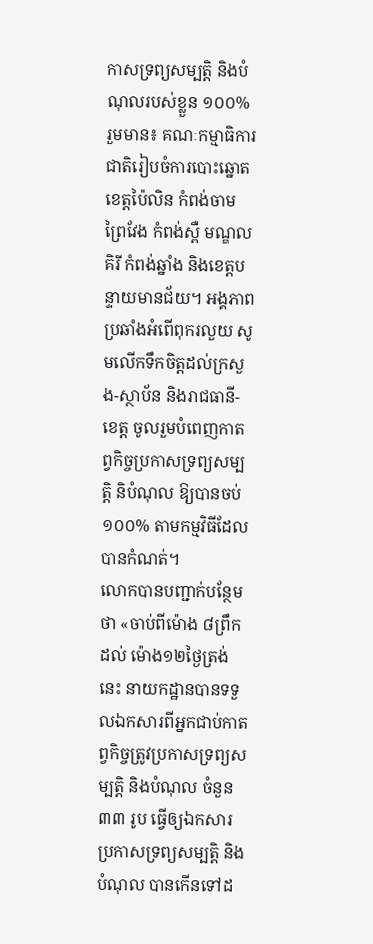កាសទ្រព្យសម្បត្តិ និងបំណុលរបស់ខ្លួន ១០០% រួមមាន៖ គណៈកម្មាធិការជាតិរៀបចំការបោះឆ្នោត ខេត្តប៉ៃលិន កំពង់ចាម ព្រៃវែង កំពង់ស្ពឺ មណ្ឌលគិរី កំពង់ឆ្នាំង និងខេត្តបន្ទាយមានជ័យ។ អង្គភាពប្រឆាំងអំពើពុករលួយ សូមលើកទឹកចិត្តដល់ក្រសួង-ស្ថាប័ន និងរាជធានី-ខេត្ត ចូលរួមបំពេញកាតព្វកិច្ចប្រកាសទ្រព្យសម្បត្តិ និបំណុល ឱ្យបានចប់ ១០០% តាមកម្មវិធីដែលបានកំណត់។
លោកបានបញ្ជាក់បន្ថែមថា «ចាប់ពីម៉ោង ៨ព្រឹក ដល់ ម៉ោង១២ថ្ងៃត្រង់នេះ នាយកដ្ឋានបានទទួលឯកសារពីអ្នកជាប់កាតព្វកិច្ចត្រូវប្រកាសទ្រព្យសម្បត្តិ និងបំណុល ចំនួន ៣៣ រូប ធ្វើឲ្យឯកសារប្រកាសទ្រព្យសម្បត្តិ និងបំណុល បានកើនទៅដ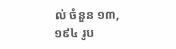ល់ ចំនួន ១៣,១៩៤ រូប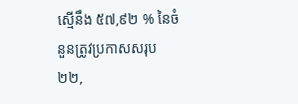ស្មើនឹង ៥៧,៩២ % នៃចំនួនត្រូវប្រកាសសរុប ២២,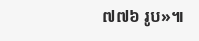៧៧៦ រូប»៕